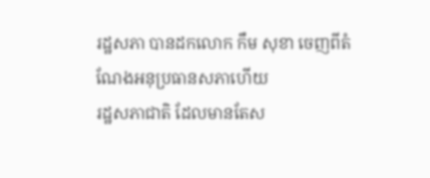រដ្ឋសភា បានដកលោក កឹម សុខា ចេញពីតំណែងអនុប្រធានសភាហើយ
រដ្ឋសភាជាតិ ដែលមានតែស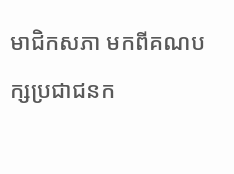មាជិកសភា មកពីគណបក្សប្រជាជនក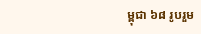ម្ពុជា ៦៨ រូបរួម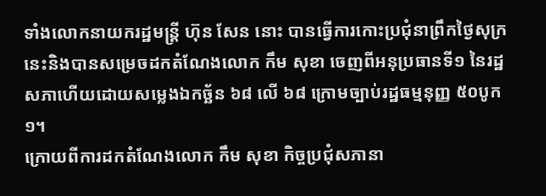ទាំងលោកនាយករដ្ឋមន្ត្រី ហ៊ុន សែន នោះ បានធ្វើការកោះប្រជុំនាព្រឹកថ្ងៃសុក្រនេះនិងបានសម្រេចដកតំណែងលោក កឹម សុខា ចេញពីអនុប្រធានទី១ នៃរដ្ឋសភាហើយដោយសម្លេងឯកច្ឆ័ន ៦៨ លើ ៦៨ ក្រោមច្បាប់រដ្ឋធម្មនុញ្ញ ៥០បូក១។
ក្រោយពីការដកតំណែងលោក កឹម សុខា កិច្ចប្រជុំសភានា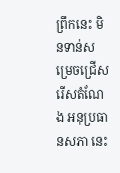ព្រឹកនេះ មិនទាន់សម្រេចជ្រើសរើសតំណែង អនុប្រធានសភា នេះ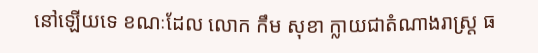នៅឡើយទេ ខណៈដែល លោក កឹម សុខា ក្លាយជាតំណាងរាស្ត្រ ធ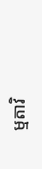ម្មតាវិ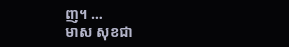ញ។ …
មាស សុខជា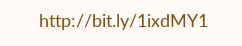http://bit.ly/1ixdMY1